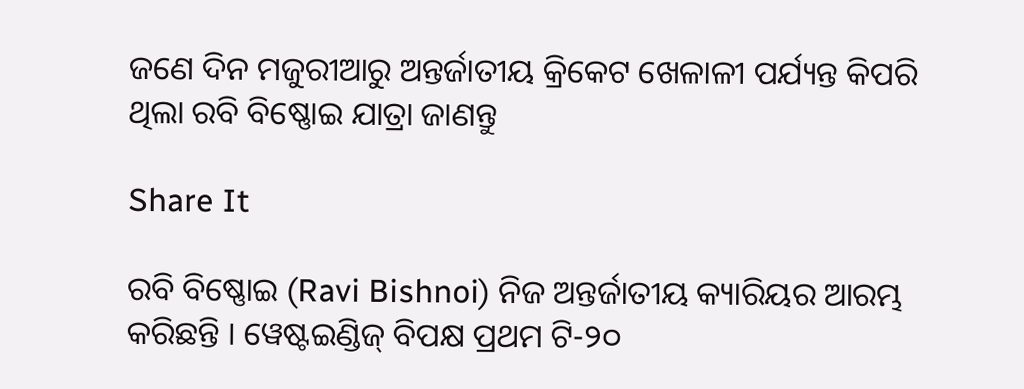ଜଣେ ଦିନ ମଜୁରୀଆରୁ ଅନ୍ତର୍ଜାତୀୟ କ୍ରିକେଟ ଖେଳାଳୀ ପର୍ଯ୍ୟନ୍ତ କିପରି ଥିଲା ରବି ବିଷ୍ଣୋଇ ଯାତ୍ରା ଜାଣନ୍ତୁ

Share It

ରବି ବିଷ୍ଣୋଇ (Ravi Bishnoi) ନିଜ ଅନ୍ତର୍ଜାତୀୟ କ୍ୟାରିୟର ଆରମ୍ଭ କରିଛନ୍ତି । ୱେଷ୍ଟଇଣ୍ଡିଜ୍ ବିପକ୍ଷ ପ୍ରଥମ ଟି-୨୦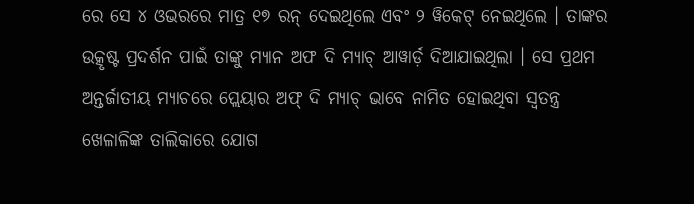ରେ ସେ ୪ ଓଭରରେ ମାତ୍ର ୧୭ ରନ୍ ଦେଇଥିଲେ ଏବଂ ୨ ୱିକେଟ୍ ନେଇଥିଲେ । ତାଙ୍କର ଉତ୍କୃଷ୍ଟ ପ୍ରଦର୍ଶନ ପାଇଁ ତାଙ୍କୁ ମ୍ୟାନ ଅଫ ଦି ମ୍ୟାଚ୍ ଆୱାର୍ଡ଼ ଦିଆଯାଇଥିଲା । ସେ ପ୍ରଥମ ଅନ୍ତର୍ଜାତୀୟ ମ୍ୟାଚରେ ପ୍ଲେୟାର ଅଫ୍ ଦି ମ୍ୟାଚ୍ ଭାବେ ନାମିତ ହୋଇଥିବା ସ୍ୱତନ୍ତ୍ର ଖେଳାଳିଙ୍କ ତାଲିକାରେ ଯୋଗ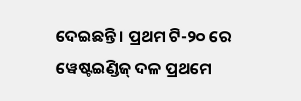ଦେଇଛନ୍ତି । ପ୍ରଥମ ଟି-୨୦ ରେ ୱେଷ୍ଟଇଣ୍ଡିଜ୍ ଦଳ ପ୍ରଥମେ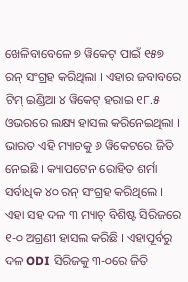ଖେଳିବାବେଳେ ୭ ୱିକେଟ୍ ପାଇଁ ୧୫୭ ରନ୍ ସଂଗ୍ରହ କରିଥିଲା । ଏହାର ଜବାବରେ ଟିମ୍ ଇଣ୍ଡିଆ ୪ ୱିକେଟ୍ ହରାଇ ୧୮.୫ ଓଭରରେ ଲକ୍ଷ୍ୟ ହାସଲ କରିନେଇଥିଲା । ଭାରତ ଏହି ମ୍ୟାଚକୁ ୬ ୱିକେଟରେ ଜିତି ନେଇଛି । କ୍ୟାପଟେନ ରୋହିତ ଶର୍ମା ସର୍ବାଧିକ ୪୦ ରନ୍ ସଂଗ୍ରହ କରିଥିଲେ । ଏହା ସହ ଦଳ ୩ ମ୍ୟାଚ୍ ବିଶିଷ୍ଟ ସିରିଜରେ ୧-୦ ଅଗ୍ରଣୀ ହାସଲ କରିଛି । ଏହାପୂର୍ବରୁ ଦଳ ODI ସିରିଜକୁ ୩-୦ରେ ଜିତି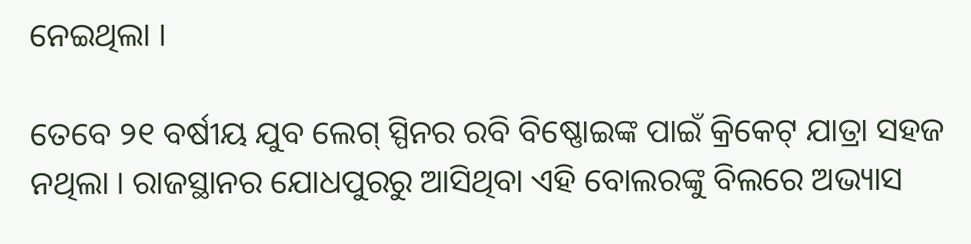ନେଇଥିଲା ।

ତେବେ ୨୧ ବର୍ଷୀୟ ଯୁବ ଲେଗ୍ ସ୍ପିନର ରବି ବିଷ୍ଣୋଇଙ୍କ ପାଇଁ କ୍ରିକେଟ୍ ଯାତ୍ରା ସହଜ ନଥିଲା । ରାଜସ୍ଥାନର ଯୋଧପୁରରୁ ଆସିଥିବା ଏହି ବୋଲରଙ୍କୁ ବିଲରେ ଅଭ୍ୟାସ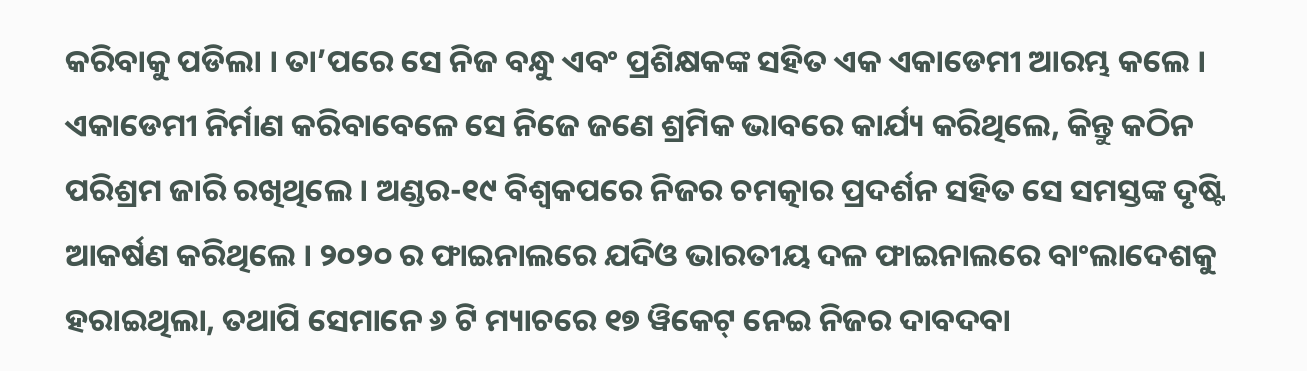କରିବାକୁ ପଡିଲା । ତା’ପରେ ସେ ନିଜ ବନ୍ଧୁ ଏବଂ ପ୍ରଶିକ୍ଷକଙ୍କ ସହିତ ଏକ ଏକାଡେମୀ ଆରମ୍ଭ କଲେ । ଏକାଡେମୀ ନିର୍ମାଣ କରିବାବେଳେ ସେ ନିଜେ ଜଣେ ଶ୍ରମିକ ଭାବରେ କାର୍ଯ୍ୟ କରିଥିଲେ, କିନ୍ତୁ କଠିନ ପରିଶ୍ରମ ଜାରି ରଖିଥିଲେ । ଅଣ୍ଡର-୧୯ ବିଶ୍ୱକପରେ ନିଜର ଚମତ୍କାର ପ୍ରଦର୍ଶନ ସହିତ ସେ ସମସ୍ତଙ୍କ ଦୃଷ୍ଟି ଆକର୍ଷଣ କରିଥିଲେ । ୨୦୨୦ ର ଫାଇନାଲରେ ଯଦିଓ ଭାରତୀୟ ଦଳ ଫାଇନାଲରେ ବାଂଲାଦେଶକୁ ହରାଇଥିଲା, ତଥାପି ସେମାନେ ୬ ଟି ମ୍ୟାଚରେ ୧୭ ୱିକେଟ୍ ନେଇ ନିଜର ଦାବଦବା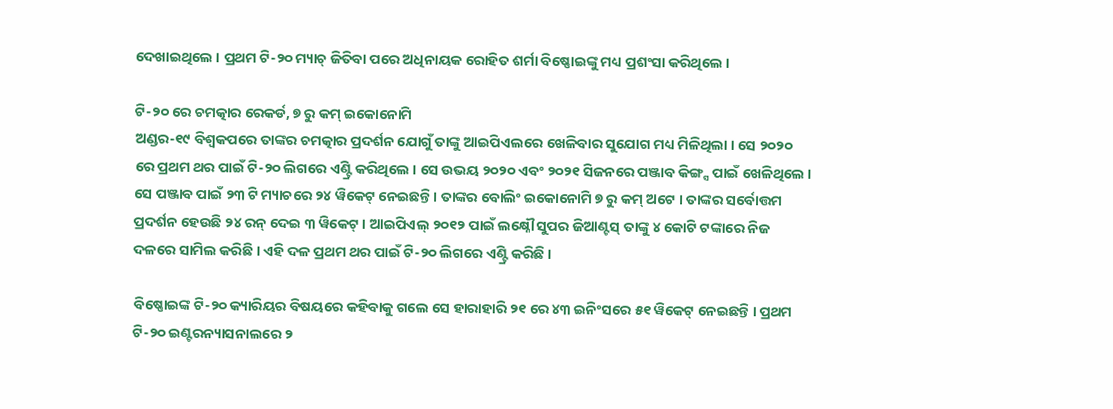ଦେଖାଇଥିଲେ । ପ୍ରଥମ ଟି-୨୦ ମ୍ୟାଚ୍ ଜିତିବା ପରେ ଅଧିନାୟକ ରୋହିତ ଶର୍ମା ବିଷ୍ଣୋଇଙ୍କୁ ମଧ୍ୟ ପ୍ରଶଂସା କରିଥିଲେ ।

ଟି-୨୦ ରେ ଚମତ୍କାର ରେକର୍ଡ, ୭ ରୁ କମ୍ ଇକୋନୋମି
ଅଣ୍ଡର-୧୯ ବିଶ୍ୱକପରେ ତାଙ୍କର ଚମତ୍କାର ପ୍ରଦର୍ଶନ ଯୋଗୁଁ ତାଙ୍କୁ ଆଇପିଏଲରେ ଖେଳିବାର ସୁଯୋଗ ମଧ୍ୟ ମିଳିଥିଲା । ସେ ୨୦୨୦ ରେ ପ୍ରଥମ ଥର ପାଇଁ ଟି-୨୦ ଲିଗରେ ଏଣ୍ଟ୍ରି କରିଥିଲେ । ସେ ଉଭୟ ୨୦୨୦ ଏବଂ ୨୦୨୧ ସିଜନରେ ପଞ୍ଜାବ କିଙ୍ଗ୍ସ ପାଇଁ ଖେଳିଥିଲେ । ସେ ପଞ୍ଜାବ ପାଇଁ ୨୩ ଟି ମ୍ୟାଚରେ ୨୪ ୱିକେଟ୍ ନେଇଛନ୍ତି । ତାଙ୍କର ବୋଲିଂ ଇକୋନୋମି ୭ ରୁ କମ୍ ଅଟେ । ତାଙ୍କର ସର୍ବୋତ୍ତମ ପ୍ରଦର୍ଶନ ହେଉଛି ୨୪ ରନ୍ ଦେଇ ୩ ୱିକେଟ୍ । ଆଇପିଏଲ୍ ୨୦୧୨ ପାଇଁ ଲକ୍ଷ୍ନୌ ସୁପର ଜିଆଣ୍ଟସ୍ ତାଙ୍କୁ ୪ କୋଟି ଟଙ୍କାରେ ନିଜ ଦଳରେ ସାମିଲ କରିଛି । ଏହି ଦଳ ପ୍ରଥମ ଥର ପାଇଁ ଟି-୨୦ ଲିଗରେ ଏଣ୍ଟ୍ରି କରିଛି ।

ବିଷ୍ଣୋଇଙ୍କ ଟି-୨୦ କ୍ୟାରିୟର ବିଷୟରେ କହିବାକୁ ଗଲେ ସେ ହାରାହାରି ୨୧ ରେ ୪୩ ଇନିଂସରେ ୫୧ ୱିକେଟ୍ ନେଇଛନ୍ତି । ପ୍ରଥମ ଟି-୨୦ ଇଣ୍ଟରନ୍ୟାସନାଲରେ ୨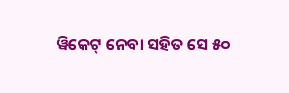ୱିକେଟ୍ ନେବା ସହିତ ସେ ୫୦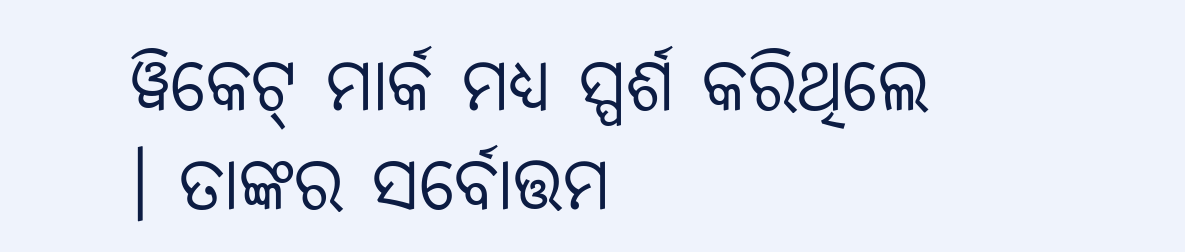ୱିକେଟ୍ ମାର୍କ ମଧ୍ୟ ସ୍ପର୍ଶ କରିଥିଲେ । ତାଙ୍କର ସର୍ବୋତ୍ତମ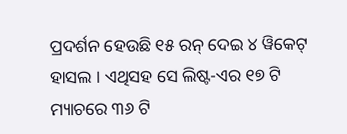ପ୍ରଦର୍ଶନ ହେଉଛି ୧୫ ରନ୍ ଦେଇ ୪ ୱିକେଟ୍ ହାସଲ । ଏଥିସହ ସେ ଲିଷ୍ଟ-ଏର ୧୭ ଟି ମ୍ୟାଚରେ ୩୬ ଟି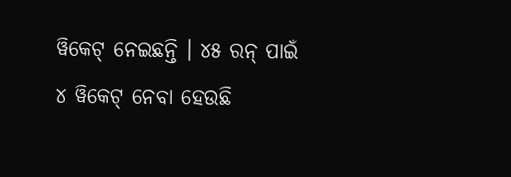ୱିକେଟ୍ ନେଇଛନ୍ତି । ୪୫ ରନ୍ ପାଇଁ ୪ ୱିକେଟ୍ ନେବା ହେଉଛି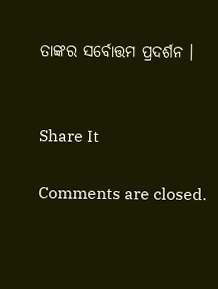ତାଙ୍କର ସର୍ବୋତ୍ତମ ପ୍ରଦର୍ଶନ ।


Share It

Comments are closed.